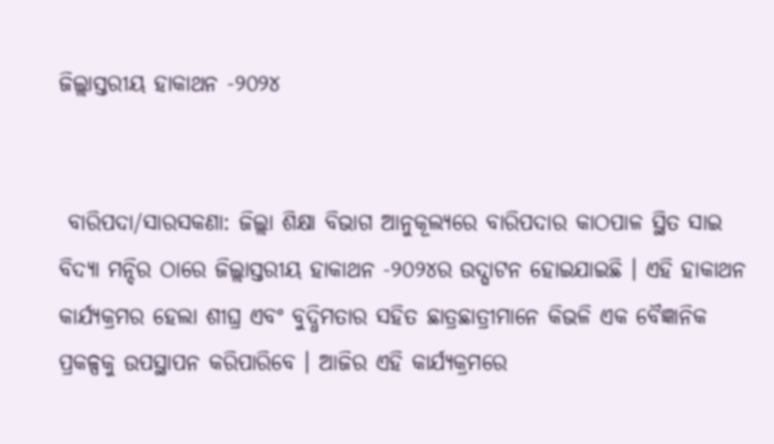ଜିଲ୍ଲାସ୍ତରୀୟ ହାକାଥନ -୨୦୨୪


 ବାରିପଦା/ସାରସକଣା: ଜିଲ୍ଲା ଶିକ୍ଷା ବିଭାଗ ଆନୁକୂଲ୍ୟରେ ବାରିପଦାର କାଠପାଳ ସ୍ଥିତ ସାଇ ବିଦ୍ୟା ମନ୍ଦିର ଠାରେ ଜିଲ୍ଲାସ୍ତରୀୟ ହାକାଥନ -୨୦୨୪ର ଉଦ୍ଘାଟନ ହୋଇଯାଇଛି । ଏହି ହାକାଥନ କାର୍ଯ୍ୟକ୍ରମର ହେଲା ଶୀଘ୍ର ଏବଂ ବୁଦ୍ଧିମତାର ସହିତ ଛାତ୍ରଛାତ୍ରୀମାନେ କିଭଳି ଏକ ବୈଜ୍ଞାନିକ ପ୍ରକଳ୍ପକୁ ଉପସ୍ଥାପନ କରିପାରିବେ । ଆଜିର ଏହି କାର୍ଯ୍ୟକ୍ରମରେ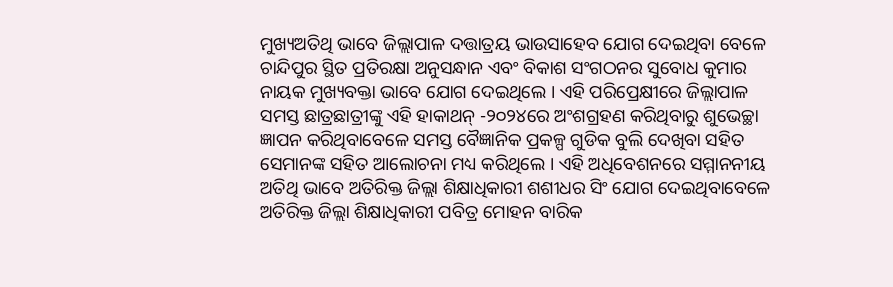ମୁଖ୍ୟଅତିଥି ଭାବେ ଜିଲ୍ଲାପାଳ ଦତ୍ତାତ୍ରୟ ଭାଉସାହେବ ଯୋଗ ଦେଇଥିବା ବେଳେ ଚାନ୍ଦିପୁର ସ୍ଥିତ ପ୍ରତିରକ୍ଷା ଅନୁସନ୍ଧାନ ଏବଂ ବିକାଶ ସଂଗଠନର ସୁବୋଧ କୁମାର ନାୟକ ମୁଖ୍ୟବକ୍ତା ଭାବେ ଯୋଗ ଦେଇଥିଲେ । ଏହି ପରିପ୍ରେକ୍ଷୀରେ ଜିଲ୍ଲାପାଳ ସମସ୍ତ ଛାତ୍ରଛାତ୍ରୀଙ୍କୁ ଏହି ହାକାଥନ୍ -୨୦୨୪ରେ ଅଂଶଗ୍ରହଣ କରିଥିବାରୁ ଶୁଭେଚ୍ଛା ଜ୍ଞାପନ କରିଥିବାବେଳେ ସମସ୍ତ ବୈଜ୍ଞାନିକ ପ୍ରକଳ୍ପ ଗୁଡିକ ବୁଲି ଦେଖିବା ସହିତ ସେମାନଙ୍କ ସହିତ ଆଲୋଚନା ମଧ୍ୟ କରିଥିଲେ । ଏହି ଅଧିବେଶନରେ ସମ୍ମାନନୀୟ ଅତିଥି ଭାବେ ଅତିରିକ୍ତ ଜିଲ୍ଲା ଶିକ୍ଷାଧିକାରୀ ଶଶୀଧର ସିଂ ଯୋଗ ଦେଇଥିବାବେଳେ ଅତିରିକ୍ତ ଜିଲ୍ଲା ଶିକ୍ଷାଧିକାରୀ ପବିତ୍ର ମୋହନ ବାରିକ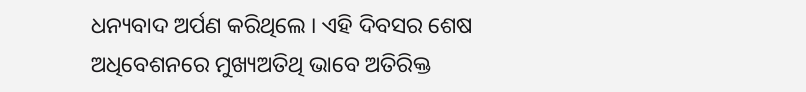ଧନ୍ୟବାଦ ଅର୍ପଣ କରିଥିଲେ । ଏହି ଦିବସର ଶେଷ  ଅଧିବେଶନରେ ମୁଖ୍ୟଅତିଥି ଭାବେ ଅତିରିକ୍ତ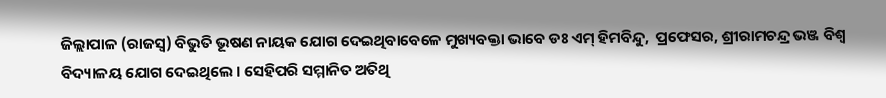ଜିଲ୍ଲାପାଳ (ରାଜସ୍ୱ) ବିଭୁତି ଭୂଷଣ ନାୟକ ଯୋଗ ଦେଇଥିବାବେଳେ ମୁଖ୍ୟବକ୍ତା ଭାବେ ଡଃ ଏମ୍ ହିମବିନ୍ଦୁ,  ପ୍ରଫେସର, ଶ୍ରୀରାମଚନ୍ଦ୍ର ଭଞ୍ଜ ବିଶ୍ୱ ବିଦ୍ୟାଳୟ ଯୋଗ ଦେଇଥିଲେ । ସେହିପରି ସମ୍ମାନିତ ଅତିଥି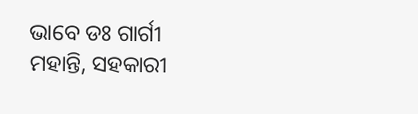ଭାବେ ଡଃ ଗାର୍ଗୀ ମହାନ୍ତି, ସହକାରୀ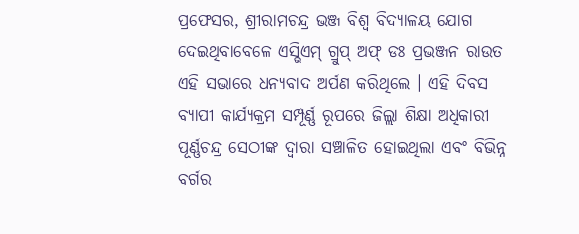ପ୍ରଫେସର, ଶ୍ରୀରାମଚନ୍ଦ୍ର ଭଞ୍ଜ ବିଶ୍ୱ ବିଦ୍ୟାଳୟ ଯୋଗ ଦେଇଥିବାବେଳେ ଏସ୍ଭିଏମ୍ ଗ୍ରୁପ୍ ଅଫ୍ ଡଃ ପ୍ରଭଞ୍ଜନ ରାଉତ ଏହି ସଭାରେ ଧନ୍ୟବାଦ ଅର୍ପଣ କରିଥିଲେ । ଏହି ଦିବସ ବ୍ୟାପୀ କାର୍ଯ୍ୟକ୍ରମ ସମ୍ପୂର୍ଣ୍ଣ ରୂପରେ ଜିଲ୍ଲା ଶିକ୍ଷା ଅଧିକାରୀ ପୂର୍ଣ୍ଣଚନ୍ଦ୍ର ସେଠୀଙ୍କ ଦ୍ୱାରା ସଞ୍ଚାଳିତ ହୋଇଥିଲା ଏବଂ ବିଭିନ୍ନ ବର୍ଗର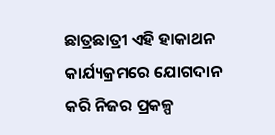ଛାତ୍ରଛାତ୍ରୀ ଏହି ହାକାଥନ କାର୍ଯ୍ୟକ୍ରମରେ ଯୋଗଦାନ କରି ନିଜର ପ୍ରକଳ୍ପ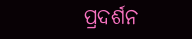ପ୍ରଦର୍ଶନ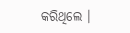କରିଥିଲେ ।